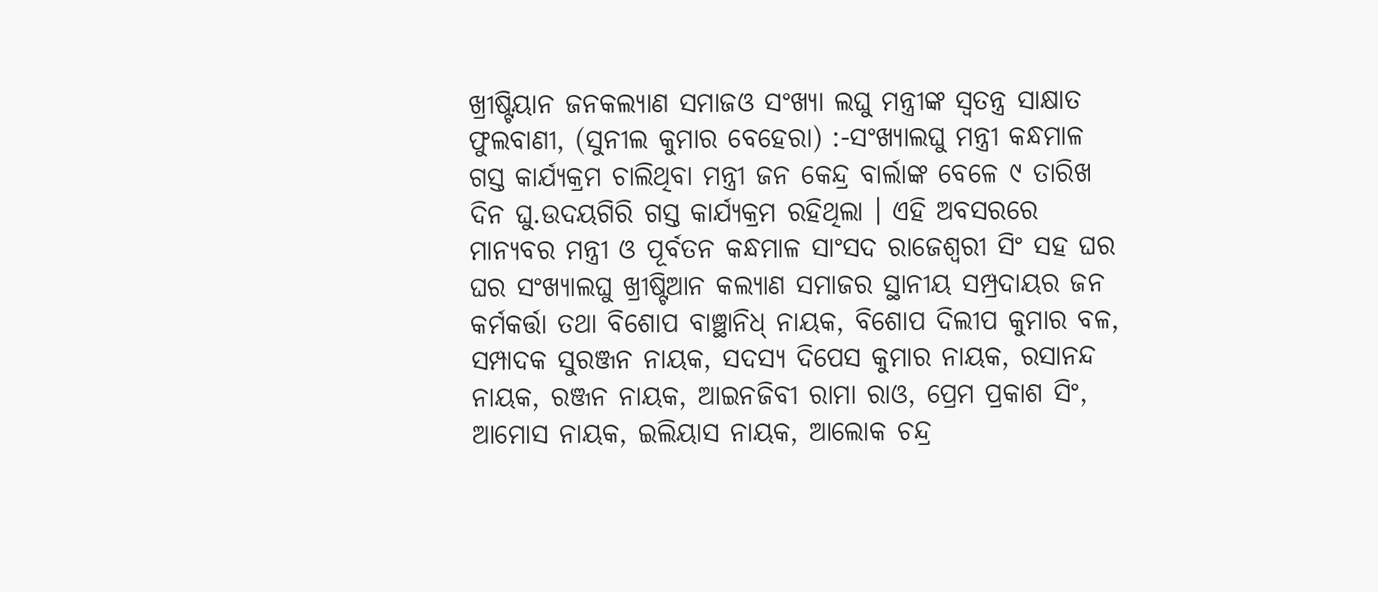ଖ୍ରୀଷ୍ଟିୟାନ ଜନକଲ୍ୟାଣ ସମାଜଓ ସଂଖ୍ୟା ଲଘୁ ମନ୍ତ୍ରୀଙ୍କ ସ୍ୱତନ୍ତ୍ର ସାକ୍ଷାତ
ଫୁଲବାଣୀ, (ସୁନୀଲ କୁମାର ବେହେରା) :-ସଂଖ୍ୟାଲଘୁ ମନ୍ତ୍ରୀ କନ୍ଧମାଳ ଗସ୍ତ କାର୍ଯ୍ୟକ୍ରମ ଚାଲିଥିବା ମନ୍ତ୍ରୀ ଜନ କେନ୍ଦ୍ର ବାର୍ଲାଙ୍କ ବେଳେ ୯ ତାରିଖ ଦିନ ଘୁ.ଉଦୟଗିରି ଗସ୍ତ କାର୍ଯ୍ୟକ୍ରମ ରହିଥିଲା । ଏହି ଅବସରରେ ମାନ୍ୟବର ମନ୍ତ୍ରୀ ଓ ପୂର୍ବତନ କନ୍ଧମାଳ ସାଂସଦ ରାଜେଶ୍ବରୀ ସିଂ ସହ ଘର ଘର ସଂଖ୍ୟାଲଘୁ ଖ୍ରୀଷ୍ଟିଆନ କଲ୍ୟାଣ ସମାଜର ସ୍ଥାନୀୟ ସମ୍ପ୍ରଦାୟର ଜନ କର୍ମକର୍ତ୍ତା ତଥା ବିଶୋପ ବାଞ୍ଛାନିଧ୍ ନାୟକ, ବିଶୋପ ଦିଲୀପ କୁମାର ବଳ, ସମ୍ପାଦକ ସୁରଞ୍ଜନ ନାୟକ, ସଦସ୍ୟ ଦିପେସ କୁମାର ନାୟକ, ରସାନନ୍ଦ ନାୟକ, ରଞ୍ଜନ ନାୟକ, ଆଇନଜିବୀ ରାମା ରାଓ, ପ୍ରେମ ପ୍ରକାଶ ସିଂ, ଆମୋସ ନାୟକ, ଇଲିୟାସ ନାୟକ, ଆଲୋକ ଚନ୍ଦ୍ର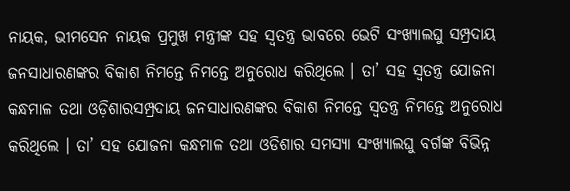ନାୟକ, ଭୀମସେନ ନାୟକ ପ୍ରମୁଖ ମନ୍ତ୍ରୀଙ୍କ ସହ ସ୍ଵତନ୍ତ୍ର ଭାବରେ ଭେଟି ସଂଖ୍ୟାଲଘୁ ସମ୍ପ୍ରଦାୟ ଜନସାଧାରଣଙ୍କର ବିକାଶ ନିମନ୍ତେ ନିମନ୍ତେ ଅନୁରୋଧ କରିଥିଲେ । ତା’ ସହ ସ୍ବତନ୍ତ୍ର ଯୋଜନା କନ୍ଧମାଳ ତଥା ଓଡ଼ିଶାରସମ୍ପ୍ରଦାୟ ଜନସାଧାରଣଙ୍କର ବିକାଶ ନିମନ୍ତେ ସ୍ବତନ୍ତ୍ର ନିମନ୍ତେ ଅନୁରୋଧ କରିଥିଲେ । ତା’ ସହ ଯୋଜନା କନ୍ଧମାଳ ତଥା ଓଡିଶାର ସମସ୍ୟା ସଂଖ୍ୟାଲଘୁ ବର୍ଗଙ୍କ ବିଭିନ୍ନ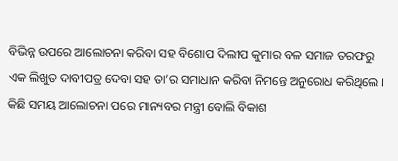ବିଭିନ୍ନ ଉପରେ ଆଲୋଚନା କରିବା ସହ ବିଶୋପ ଦିଲୀପ କୁମାର ବଳ ସମାଜ ତରଫରୁ ଏକ ଲିଖୁତ ଦାବୀପତ୍ର ଦେବା ସହ ତା’ର ସମାଧାନ କରିବା ନିମନ୍ତେ ଅନୁରୋଧ କରିଥିଲେ । କିଛି ସମୟ ଆଲୋଚନା ପରେ ମାନ୍ୟବର ମନ୍ତ୍ରୀ ବୋଲି ବିକାଶ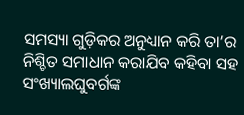ସମସ୍ୟା ଗୁଡ଼ିକର ଅନୁଧ୍ୟାନ କରି ତା’ର ନିଶ୍ଚିତ ସମାଧାନ କରାଯିବ କହିବା ସହ ସଂଖ୍ୟାଲଘୁବର୍ଗଙ୍କ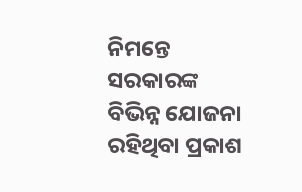ନିମନ୍ତେ ସରକାରଙ୍କ ବିଭିନ୍ନ ଯୋଜନା ରହିଥିବା ପ୍ରକାଶ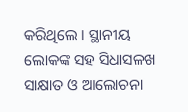କରିଥିଲେ । ସ୍ଥାନୀୟ ଲୋକଙ୍କ ସହ ସିଧାସଳଖ ସାକ୍ଷାତ ଓ ଆଲୋଚନା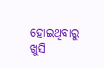ହୋଇଥିବାରୁ ଖୁସି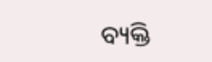ବ୍ୟକ୍ତି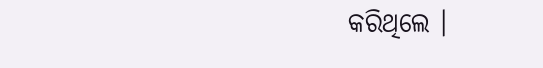କରିଥିଲେ ।